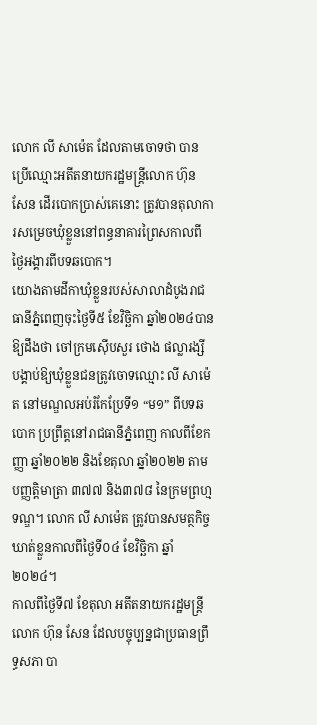លោក លី សាម៉េត ដែលតាមចោទថា បានប្រើឈ្មោះអតីតនាយករដ្ឋមន្ត្រីលោក ហ៊ុន សែន ដើរបោកប្រាស់គេនោះ ត្រូវបានតុលាការសម្រេចឃុំខ្លួននៅពន្ធនាគារព្រៃសកាលពីថ្ងៃអង្គារពីបទឆបោក។
យោងតាមដីកាឃុំខ្លួនរបស់សាលាដំបូងរាជធានីភ្នំពេញចុះថ្ងៃទី៥ ខែវិច្ឆិកា ឆ្នាំ២០២៤បានឱ្យដឹងថា ចៅក្រមស៊ើបសួរ ថោង ផល្លារង្សី បង្គាប់ឱ្យឃុំខ្លួនជនត្រូវចោទឈ្មោះ លី សាម៉េត នៅមណ្ឌលអប់រំកែប្រែទី១ “ម១” ពីបទឆបោក ប្រព្រឹត្តនៅរាជធានីភ្នំពេញ កាលពីខែកញ្ញា ឆ្នាំ២០២២ និងខែតុលា ឆ្នាំ២០២២ តាមបញ្ញត្តិមាត្រា ៣៧៧ និង៣៧៨ នៃក្រមព្រហ្មទណ្ឌ។ លោក លី សាម៉េត ត្រូវបានសមត្ថកិច្ចឃាត់ខ្លួនកាលពីថ្ងៃទី០៤ ខែវិច្ឆិកា ឆ្នាំ២០២៤។
កាលពីថ្ងៃទី៧ ខែតុលា អតីតនាយករដ្ឋមន្ត្រី លោក ហ៊ុន សែន ដែលបច្ចុប្បន្នជាប្រធានព្រឹទ្ធសភា បា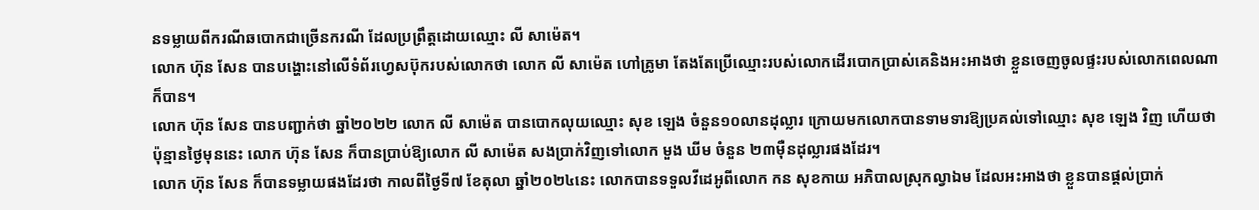នទម្លាយពីករណីឆបោកជាច្រើនករណី ដែលប្រព្រឹត្តដោយឈ្មោះ លី សាម៉េត។
លោក ហ៊ុន សែន បានបង្ហោះនៅលើទំព័រហ្វេសប៊ុករបស់លោកថា លោក លី សាម៉េត ហៅគ្រូមា តែងតែប្រើឈ្មោះរបស់លោកដើរបោកប្រាស់គេនិងអះអាងថា ខ្លួនចេញចូលផ្ទះរបស់លោកពេលណាក៏បាន។
លោក ហ៊ុន សែន បានបញ្ជាក់ថា ឆ្នាំ២០២២ លោក លី សាម៉េត បានបោកលុយឈ្មោះ សុខ ឡេង ចំនួន១០លានដុល្លារ ក្រោយមកលោកបានទាមទារឱ្យប្រគល់ទៅឈ្មោះ សុខ ឡេង វិញ ហើយថា ប៉ុន្មានថ្ងៃមុននេះ លោក ហ៊ុន សែន ក៏បានប្រាប់ឱ្យលោក លី សាម៉េត សងប្រាក់វិញទៅលោក មួង ឃីម ចំនួន ២៣ម៉ឺនដុល្លារផងដែរ។
លោក ហ៊ុន សែន ក៏បានទម្លាយផងដែរថា កាលពីថ្ងៃទី៧ ខែតុលា ឆ្នាំ២០២៤នេះ លោកបានទទួលវីដេអូពីលោក កន សុខកាយ អភិបាលស្រុកល្វាឯម ដែលអះអាងថា ខ្លួនបានផ្តល់ប្រាក់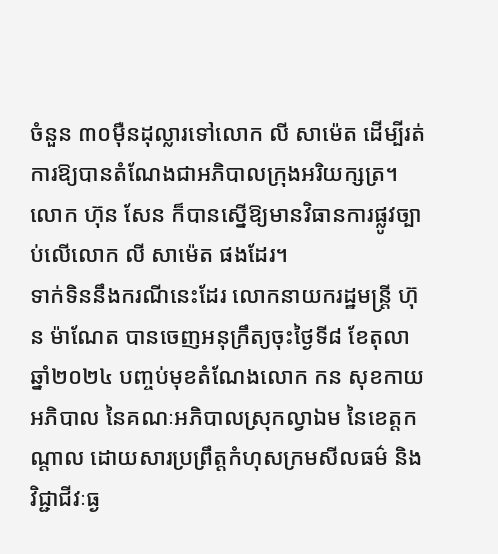ចំនួន ៣០ម៉ឺនដុល្លារទៅលោក លី សាម៉េត ដើម្បីរត់ការឱ្យបានតំណែងជាអភិបាលក្រុងអរិយក្សត្រ។ លោក ហ៊ុន សែន ក៏បានស្នើឱ្យមានវិធានការផ្លូវច្បាប់លើលោក លី សាម៉េត ផងដែរ។
ទាក់ទិននឹងករណីនេះដែរ លោកនាយករដ្ឋមន្ត្រី ហ៊ុន ម៉ាណែត បានចេញអនុក្រឹត្យចុះថ្ងៃទី៨ ខែតុលា ឆ្នាំ២០២៤ បញ្ចប់មុខតំណែងលោក កន សុខកាយ អភិបាល នៃគណៈអភិបាលស្រុកល្វាឯម នៃខេត្តកណ្តាល ដោយសារប្រព្រឹត្តកំហុសក្រមសីលធម៌ និងវិជ្ជាជីវៈធ្ង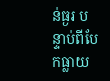ន់ធ្ងរ បន្ទាប់ពីបែកធ្លាយ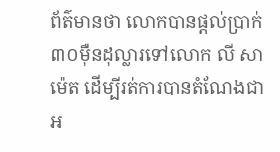ព័ត៌មានថា លោកបានផ្តល់ប្រាក់ ៣០ម៉ឺនដុល្លារទៅលោក លី សាម៉េត ដើម្បីរត់ការបានតំណែងជាអ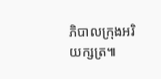ភិបាលក្រុងអរិយក្សត្រ៕